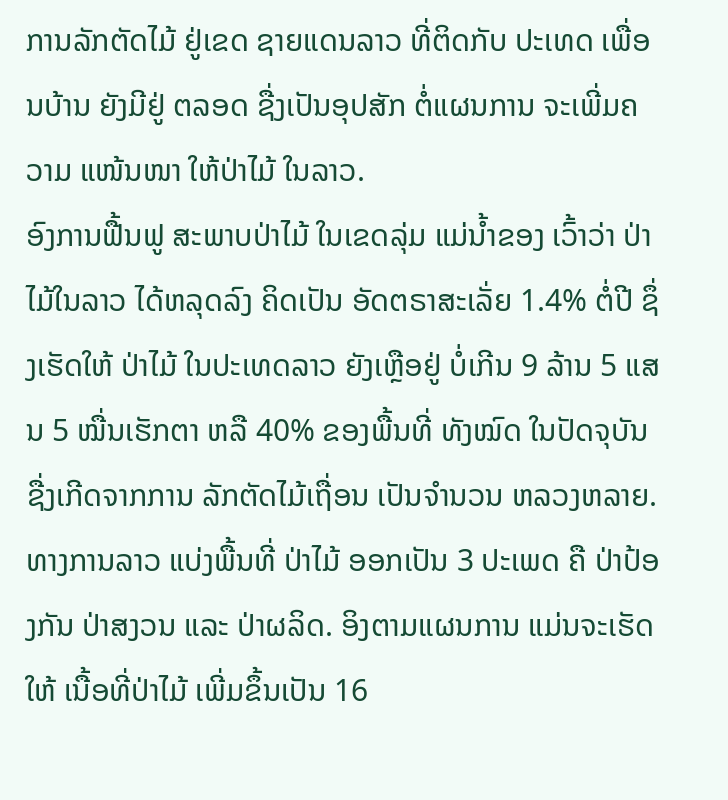ການລັກຕັດໄມ້ ຢູ່ເຂດ ຊາຍແດນລາວ ທີ່ຕິດກັບ ປະເທດ ເພື່ອນບ້ານ ຍັງມີຢູ່ ຕລອດ ຊື່ງເປັນອຸປສັກ ຕໍ່ແຜນການ ຈະເພີ່ມຄວາມ ແໜ້ນໜາ ໃຫ້ປ່າໄມ້ ໃນລາວ.
ອົງການຟື້ນຟູ ສະພາບປ່າໄມ້ ໃນເຂດລຸ່ມ ແມ່ນໍ້າຂອງ ເວົ້າວ່າ ປ່າໄມ້ໃນລາວ ໄດ້ຫລຸດລົງ ຄິດເປັນ ອັດຕຣາສະເລັ່ຍ 1.4% ຕໍ່ປີ ຊຶ່ງເຮັດໃຫ້ ປ່າໄມ້ ໃນປະເທດລາວ ຍັງເຫຼືອຢູ່ ບໍ່ເກີນ 9 ລ້ານ 5 ແສນ 5 ໝື່ນເຮັກຕາ ຫລື 40% ຂອງພື້ນທີ່ ທັງໝົດ ໃນປັດຈຸບັນ ຊື່ງເກີດຈາກການ ລັກຕັດໄມ້ເຖື່ອນ ເປັນຈໍານວນ ຫລວງຫລາຍ.
ທາງການລາວ ແບ່ງພື້ນທີ່ ປ່າໄມ້ ອອກເປັນ 3 ປະເພດ ຄື ປ່າປ້ອງກັນ ປ່າສງວນ ແລະ ປ່າຜລິດ. ອິງຕາມແຜນການ ແມ່ນຈະເຮັດໃຫ້ ເນື້ອທີ່ປ່າໄມ້ ເພີ່ມຂຶ້ນເປັນ 16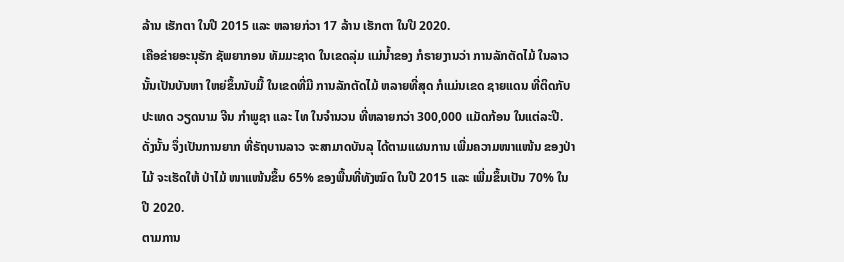ລ້ານ ເຮັກຕາ ໃນປີ 2015 ແລະ ຫລາຍກ່ວາ 17 ລ້ານ ເຮັກຕາ ໃນປີ 2020.
ເຄືອຂ່າຍອະນຸຮັກ ຊັພຍາກອນ ທັມມະຊາດ ໃນເຂດລຸ່ມ ແມ່ນໍ້າຂອງ ກໍຣາຍງານວ່າ ການລັກຕັດໄມ້ ໃນລາວ ນັ້ນເປັນບັນຫາ ໃຫຍ່ຂຶ້ນນັບມື້ ໃນເຂດທີ່ມີ ການລັກຕັດໄມ້ ຫລາຍທີ່ສຸດ ກໍແມ່ນເຂດ ຊາຍແດນ ທີ່ຕິດກັບ ປະເທດ ວຽດນາມ ຈີນ ກໍາພູຊາ ແລະ ໄທ ໃນຈໍານວນ ທີ່ຫລາຍກວ່າ 300,000 ແມັດກ້ອນ ໃນແຕ່ລະປີ.
ດັ່ງນັ້ນ ຈຶ່ງເປັນການຍາກ ທີ່ຣັຖບານລາວ ຈະສາມາດບັນລຸ ໄດ້ຕາມແຜນການ ເພີ່ມຄວາມໜາແໜ້ນ ຂອງປ່າໄມ້ ຈະເຮັດໃຫ້ ປ່າໄມ້ ໜາແໜ້ນຂຶ້ນ 65% ຂອງພື້ນທີ່ທັງໝົດ ໃນປີ 2015 ແລະ ເພີ່ມຂຶ້ນເປັນ 70% ໃນປີ 2020.
ຕາມການ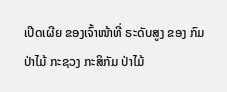ເປີດເຜີຍ ຂອງເຈົ້າໜ້າທີ່ ຣະດັບສູງ ຂອງ ກົມປ່າໄມ້ ກະຊວງ ກະສິກັມ ປ່າໄມ້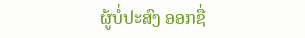ຜູ້ບໍ່ປະສົງ ອອກຊື່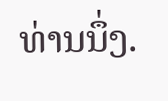ທ່ານນຶ່ງ.